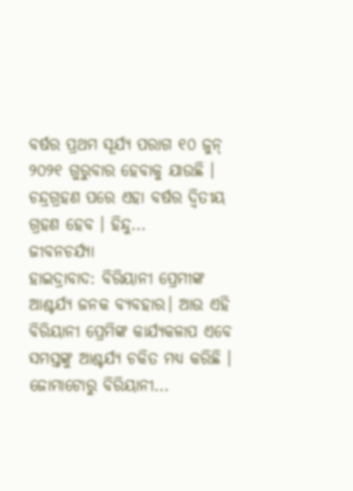ବର୍ଷର ପ୍ରଥମ ସୂର୍ଯ୍ୟ ପରାଗ ୧୦ ଜୁନ୍ ୨୦୨୧ ଗୁରୁବାର ହେବାକୁ ଯାଉଛି । ଚନ୍ଦ୍ରଗ୍ରହଣ ପରେ ଏହା ବର୍ଷର ଦ୍ୱିତୀୟ ଗ୍ରହଣ ହେବ । ହିନ୍ଦୁ...
ଜୀବନଚର୍ଯ୍ୟା
ହାଇଦ୍ରାବାଦ: ବିରିୟାନୀ ପ୍ରେମୀଙ୍କ ଆଶ୍ଚର୍ଯ୍ୟ ଜନକ ବ୍ୟବହାର। ଆଉ ଏହି ବିରିୟାନୀ ପ୍ରେମିଙ୍କ କାର୍ଯ୍ୟକଳାପ ଏବେ ସମସ୍ତଙ୍କୁ ଆଶ୍ଚର୍ଯ୍ୟ ଚକିତ ମଧ୍ୟ କରିଛି । ଜୋମାଟୋରୁ ବିରିୟାନୀ...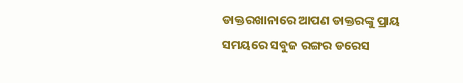ଡାକ୍ତରଖାନାରେ ଆପଣ ଡାକ୍ତରଙ୍କୁ ପ୍ରାୟ ସମୟରେ ସବୁଜ ରଙ୍ଗର ଡରେସ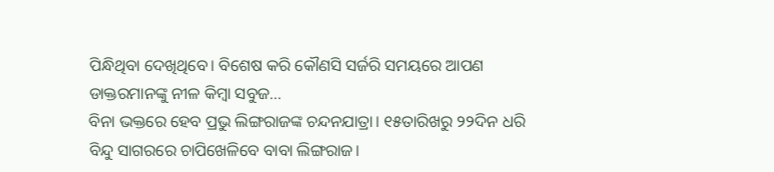ପିନ୍ଧିଥିବା ଦେଖିଥିବେ। ବିଶେଷ କରି କୌଣସି ସର୍ଜରି ସମୟରେ ଆପଣ ଡାକ୍ତରମାନଙ୍କୁ ନୀଳ କିମ୍ବା ସବୁଜ...
ବିନା ଭକ୍ତରେ ହେବ ପ୍ରଭୁ ଲିଙ୍ଗରାଜଙ୍କ ଚନ୍ଦନଯାତ୍ରା। ୧୫ତାରିଖରୁ ୨୨ଦିନ ଧରି ବିନ୍ଦୁ ସାଗରରେ ଚାପିଖେଳିବେ ବାବା ଲିଙ୍ଗରାଜ।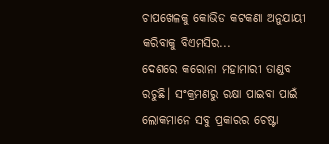ଚାପଖେଳକୁ କୋଭିଡ କଟକଣା ଅନୁଯାୟୀ କରିବାକୁ ବିଏମସିର...
ଦେଶରେ କରୋନା ମହାମାରୀ ତାଣ୍ଡବ ରଚୁଛି। ସଂକ୍ରମଣରୁ ରକ୍ଷା ପାଇବା ପାଇଁ ଲୋକମାନେ ସବୁ ପ୍ରକାରର ଚେଷ୍ଟା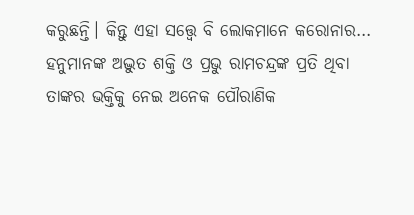କରୁଛନ୍ତି। କିନ୍ତୁ ଏହା ସତ୍ତ୍ୱେ ବି ଲୋକମାନେ କରୋନାର...
ହନୁମାନଙ୍କ ଅଦ୍ଭୁତ ଶକ୍ତି ଓ ପ୍ରଭୁ ରାମଚନ୍ଦ୍ରଙ୍କ ପ୍ରତି ଥିବା ତାଙ୍କର ଭକ୍ତିକୁ ନେଇ ଅନେକ ପୌରାଣିକ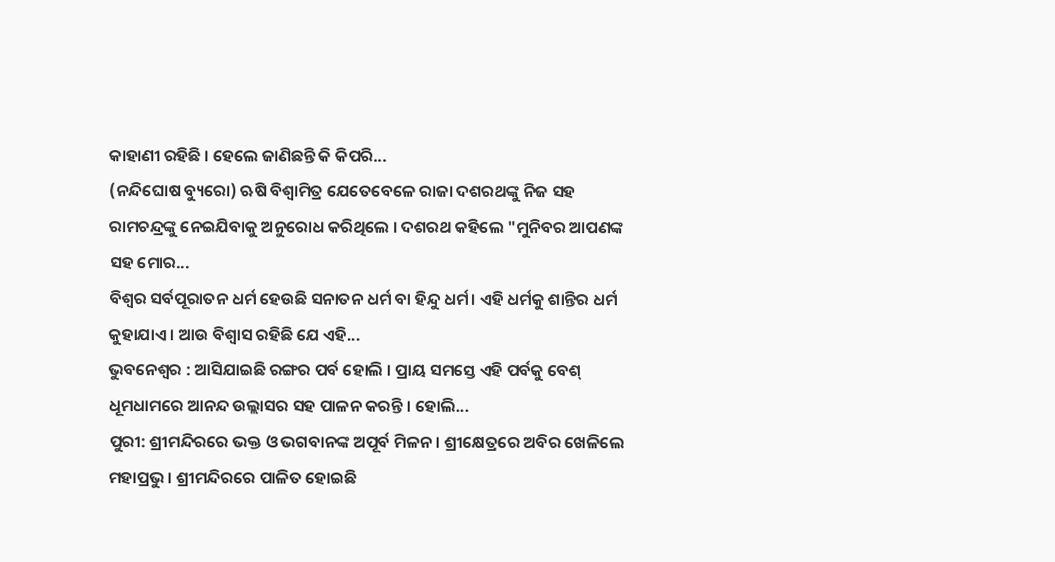କାହାଣୀ ରହିଛି । ହେଲେ ଜାଣିଛନ୍ତି କି କିପରି...
(ନନ୍ଦିଘୋଷ ବ୍ୟୁରୋ) ଋଷି ବିଶ୍ୱାମିତ୍ର ଯେତେବେଳେ ରାଜା ଦଶରଥଙ୍କୁ ନିଜ ସହ ରାମଚନ୍ଦ୍ରଙ୍କୁ ନେଇଯିବାକୁ ଅନୁରୋଧ କରିଥିଲେ । ଦଶରଥ କହିଲେ "ମୁନିବର ଆପଣଙ୍କ ସହ ମୋର...
ବିଶ୍ୱର ସର୍ବପୂରାତନ ଧର୍ମ ହେଉଛି ସନାତନ ଧର୍ମ ବା ହିନ୍ଦୁ ଧର୍ମ। ଏହି ଧର୍ମକୁ ଶାନ୍ତିର ଧର୍ମ କୁହାଯାଏ । ଆଉ ବିଶ୍ୱାସ ରହିଛି ଯେ ଏହି...
ଭୁବନେଶ୍ୱର : ଆସିଯାଇଛି ରଙ୍ଗର ପର୍ବ ହୋଲି । ପ୍ରାୟ ସମସ୍ତେ ଏହି ପର୍ବକୁ ବେଶ୍ ଧୂମଧାମରେ ଆନନ୍ଦ ଉଲ୍ଲାସର ସହ ପାଳନ କରନ୍ତି । ହୋଲି...
ପୁରୀ: ଶ୍ରୀମନ୍ଦିରରେ ଭକ୍ତ ଓ ଭଗବାନଙ୍କ ଅପୂର୍ବ ମିଳନ । ଶ୍ରୀକ୍ଷେତ୍ରରେ ଅବିର ଖେଳିଲେ ମହାପ୍ରଭୁ । ଶ୍ରୀମନ୍ଦିରରେ ପାଳିତ ହୋଇଛି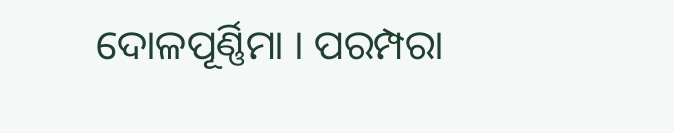ଦୋଳପୂର୍ଣ୍ଣିମା । ପରମ୍ପରା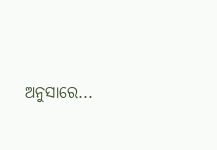ଅନୁସାରେ...